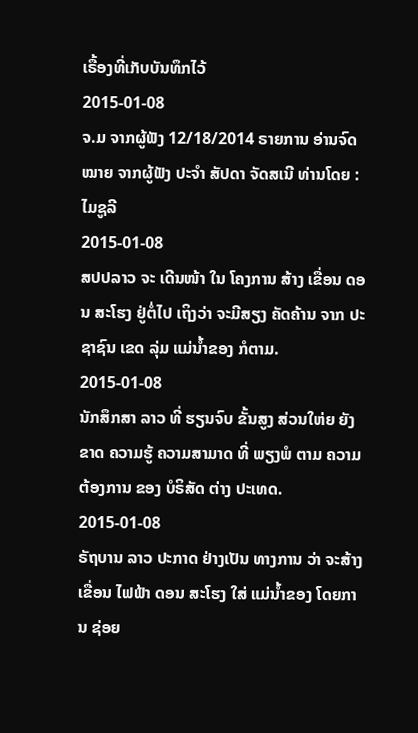ເຣື້ອງທີ່ເກັບບັນທຶກໄວ້
2015-01-08
ຈ.ມ ຈາກຜູ້ຟັງ 12/18/2014 ຣາຍການ ອ່ານຈົດໝາຍ ຈາກຜູ້ຟັງ ປະຈຳ ສັປດາ ຈັດສເນີ ທ່ານໂດຍ : ໄມຊູລີ
2015-01-08
ສປປລາວ ຈະ ເດີນໜ້າ ໃນ ໂຄງການ ສ້າງ ເຂື່ອນ ດອນ ສະໂຮງ ຢູ່ຕໍ່ໄປ ເຖິງວ່າ ຈະມີສຽງ ຄັດຄ້ານ ຈາກ ປະຊາຊົນ ເຂດ ລຸ່ມ ແມ່ນ້ຳຂອງ ກໍຕາມ.
2015-01-08
ນັກສຶກສາ ລາວ ທີ່ ຮຽນຈົບ ຂັ້ນສູງ ສ່ວນໃຫ່ຍ ຍັງຂາດ ຄວາມຮູ້ ຄວາມສາມາດ ທີ່ ພຽງພໍ ຕາມ ຄວາມ ຕ້ອງການ ຂອງ ບໍຣິສັດ ຕ່າງ ປະເທດ.
2015-01-08
ຣັຖບານ ລາວ ປະກາດ ຢ່າງເປັນ ທາງການ ວ່າ ຈະສ້າງ ເຂື່ອນ ໄຟຟ້າ ດອນ ສະໂຮງ ໃສ່ ແມ່ນໍ້າຂອງ ໂດຍການ ຊ່ອຍ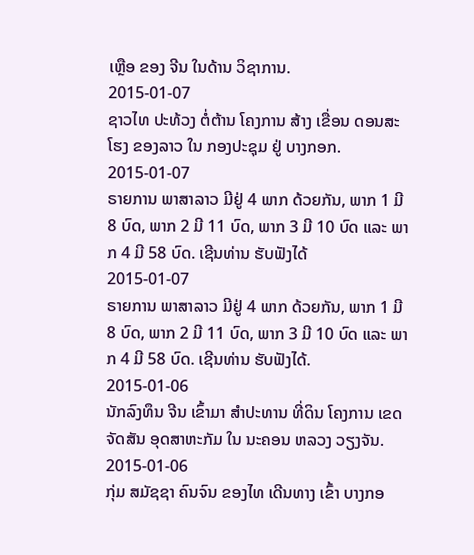ເຫຼືອ ຂອງ ຈີນ ໃນດ້ານ ວິຊາການ.
2015-01-07
ຊາວໄທ ປະທ້ວງ ຕໍ່ຕ້ານ ໂຄງການ ສ້າງ ເຂື່ອນ ດອນສະໂຮງ ຂອງລາວ ໃນ ກອງປະຊຸມ ຢູ່ ບາງກອກ.
2015-01-07
ຣາຍການ ພາສາລາວ ມີຢູ່ 4 ພາກ ດ້ວຍກັນ, ພາກ 1 ມີ 8 ບົດ, ພາກ 2 ມີ 11 ບົດ, ພາກ 3 ມີ 10 ບົດ ແລະ ພາກ 4 ມີ 58 ບົດ. ເຊີນທ່ານ ຮັບຟັງໄດ້
2015-01-07
ຣາຍການ ພາສາລາວ ມີຢູ່ 4 ພາກ ດ້ວຍກັນ, ພາກ 1 ມີ 8 ບົດ, ພາກ 2 ມີ 11 ບົດ, ພາກ 3 ມີ 10 ບົດ ແລະ ພາກ 4 ມີ 58 ບົດ. ເຊີນທ່ານ ຮັບຟັງໄດ້.
2015-01-06
ນັກລົງທຶນ ຈີນ ເຂົ້າມາ ສໍາປະທານ ທີ່ດິນ ໂຄງການ ເຂດ ຈັດສັນ ອຸດສາຫະກັມ ໃນ ນະຄອນ ຫລວງ ວຽງຈັນ.
2015-01-06
ກຸ່ມ ສມັຊຊາ ຄົນຈົນ ຂອງໄທ ເດີນທາງ ເຂົ້າ ບາງກອ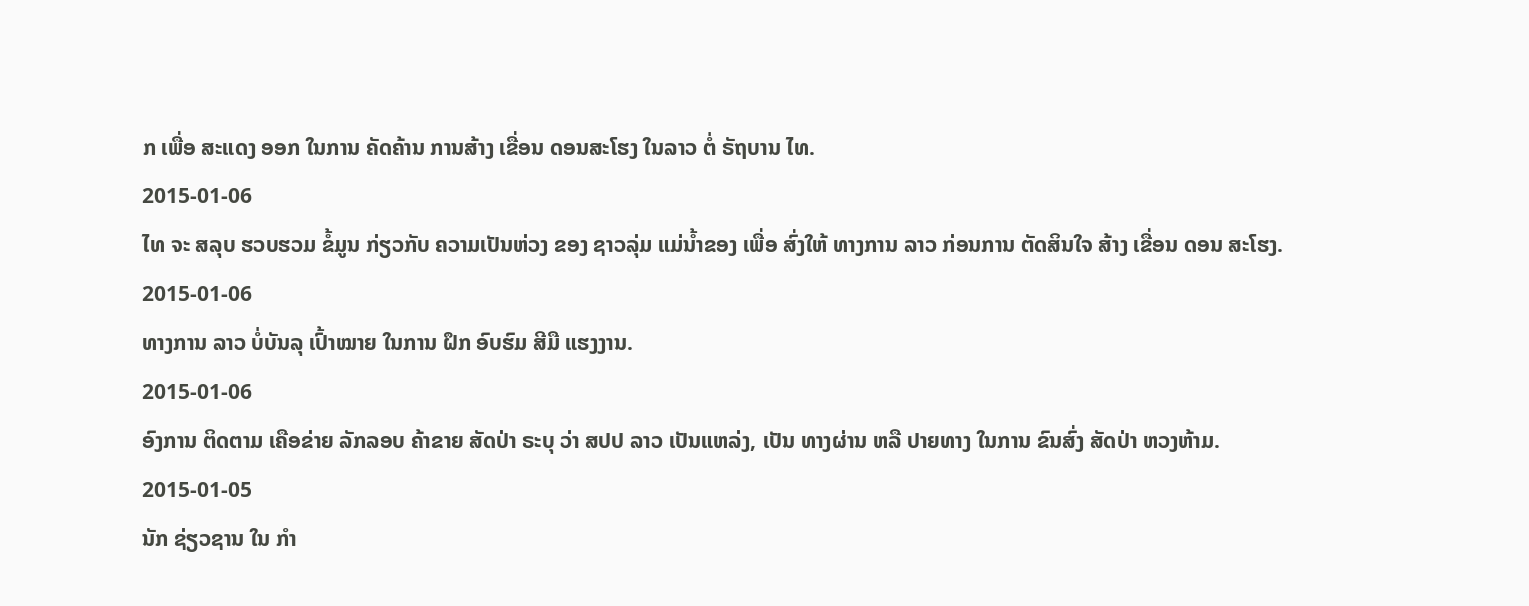ກ ເພື່ອ ສະແດງ ອອກ ໃນການ ຄັດຄ້ານ ການສ້າງ ເຂື່ອນ ດອນສະໂຮງ ໃນລາວ ຕໍ່ ຣັຖບານ ໄທ.
2015-01-06
ໄທ ຈະ ສລຸບ ຮວບຮວມ ຂໍ້ມູນ ກ່ຽວກັບ ຄວາມເປັນຫ່ວງ ຂອງ ຊາວລຸ່ມ ແມ່ນໍ້າຂອງ ເພື່ອ ສົ່ງໃຫ້ ທາງການ ລາວ ກ່ອນການ ຕັດສິນໃຈ ສ້າງ ເຂື່ອນ ດອນ ສະໂຮງ.
2015-01-06
ທາງການ ລາວ ບໍ່ບັນລຸ ເປົ້າໝາຍ ໃນການ ຝຶກ ອົບຮົມ ສີມື ແຮງງານ.
2015-01-06
ອົງການ ຕິດຕາມ ເຄືອຂ່າຍ ລັກລອບ ຄ້າຂາຍ ສັດປ່າ ຣະບຸ ວ່າ ສປປ ລາວ ເປັນແຫລ່ງ, ເປັນ ທາງຜ່ານ ຫລື ປາຍທາງ ໃນການ ຂົນສົ່ງ ສັດປ່າ ຫວງຫ້າມ.
2015-01-05
ນັກ ຊ່ຽວຊານ ໃນ ກໍາ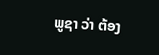ພູຊາ ວ່າ ຕ້ອງ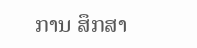ການ ສຶກສາ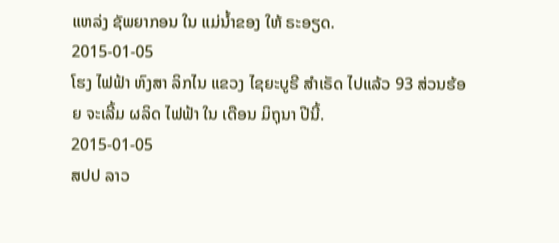ແຫລ່ງ ຊັພຍາກອນ ໃນ ແມ່ນໍ້າຂອງ ໃຫ້ ຣະອຽດ.
2015-01-05
ໂຮງ ໄຟຟ້າ ຫົງສາ ລິກໄນ ແຂວງ ໄຊຍະບູຣີ ສໍາເຣັດ ໄປແລ້ວ 93 ສ່ວນຮ້ອຍ ຈະເລີ້ມ ຜລິດ ໄຟຟ້າ ໃນ ເດືອນ ມິຖຸນາ ປີນີ້.
2015-01-05
ສປປ ລາວ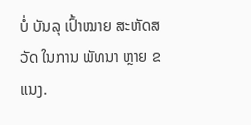ບໍ່ ບັນລຸ ເປົ້າໝາຍ ສະຫັດສວັດ ໃນການ ພັທນາ ຫຼາຍ ຂແນງ.